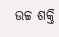ଉଚ୍ଚ ଶକ୍ତି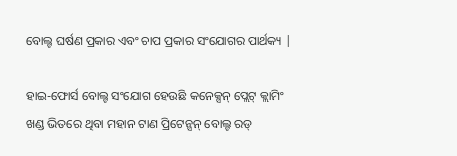ବୋଲ୍ଟ ଘର୍ଷଣ ପ୍ରକାର ଏବଂ ଚାପ ପ୍ରକାର ସଂଯୋଗର ପାର୍ଥକ୍ୟ |

ହାଇ-ଫୋର୍ସ ବୋଲ୍ଟ ସଂଯୋଗ ହେଉଛି କନେକ୍ସନ୍ ପ୍ଲେଟ୍ କ୍ଲାମିଂ ଖଣ୍ଡ ଭିତରେ ଥିବା ମହାନ ଟାଣ ପ୍ରିଟେନ୍ସନ୍ ବୋଲ୍ଟ ରଡ୍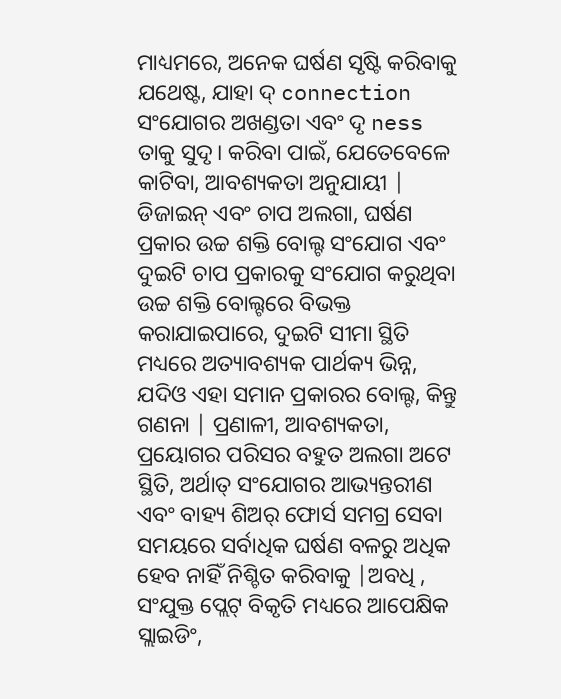ମାଧ୍ୟମରେ, ଅନେକ ଘର୍ଷଣ ସୃଷ୍ଟି କରିବାକୁ ଯଥେଷ୍ଟ, ଯାହା ଦ୍ connection ସଂଯୋଗର ଅଖଣ୍ଡତା ଏବଂ ଦୃ ness ତାକୁ ସୁଦୃ। କରିବା ପାଇଁ, ଯେତେବେଳେ କାଟିବା, ଆବଶ୍ୟକତା ଅନୁଯାୟୀ | ଡିଜାଇନ୍ ଏବଂ ଚାପ ଅଲଗା, ଘର୍ଷଣ ପ୍ରକାର ଉଚ୍ଚ ଶକ୍ତି ବୋଲ୍ଟ ସଂଯୋଗ ଏବଂ ଦୁଇଟି ଚାପ ପ୍ରକାରକୁ ସଂଯୋଗ କରୁଥିବା ଉଚ୍ଚ ଶକ୍ତି ବୋଲ୍ଟରେ ବିଭକ୍ତ କରାଯାଇପାରେ, ଦୁଇଟି ସୀମା ସ୍ଥିତି ମଧ୍ୟରେ ଅତ୍ୟାବଶ୍ୟକ ପାର୍ଥକ୍ୟ ଭିନ୍ନ, ଯଦିଓ ଏହା ସମାନ ପ୍ରକାରର ବୋଲ୍ଟ, କିନ୍ତୁ ଗଣନା | ପ୍ରଣାଳୀ, ଆବଶ୍ୟକତା, ପ୍ରୟୋଗର ପରିସର ବହୁତ ଅଲଗା ଅଟେ ସ୍ଥିତି, ଅର୍ଥାତ୍ ସଂଯୋଗର ଆଭ୍ୟନ୍ତରୀଣ ଏବଂ ବାହ୍ୟ ଶିଅର୍ ଫୋର୍ସ ସମଗ୍ର ସେବା ସମୟରେ ସର୍ବାଧିକ ଘର୍ଷଣ ବଳରୁ ଅଧିକ ହେବ ନାହିଁ ନିଶ୍ଚିତ କରିବାକୁ |ଅବଧି , ସଂଯୁକ୍ତ ପ୍ଲେଟ୍ ବିକୃତି ମଧ୍ୟରେ ଆପେକ୍ଷିକ ସ୍ଲାଇଡିଂ,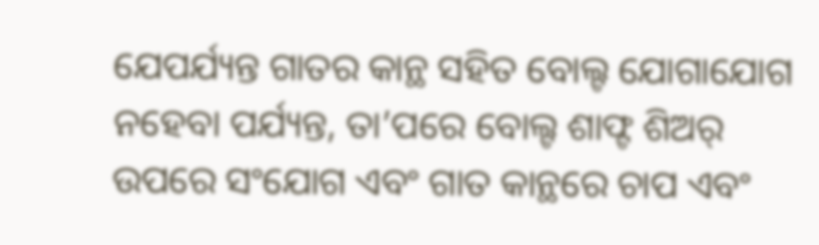ଯେପର୍ଯ୍ୟନ୍ତ ଗାତର କାନ୍ଥ ସହିତ ବୋଲ୍ଟ ଯୋଗାଯୋଗ ନହେବା ପର୍ଯ୍ୟନ୍ତ, ତା’ପରେ ବୋଲ୍ଟ ଶାଫ୍ଟ ଶିଅର୍ ଉପରେ ସଂଯୋଗ ଏବଂ ଗାତ କାନ୍ଥରେ ଚାପ ଏବଂ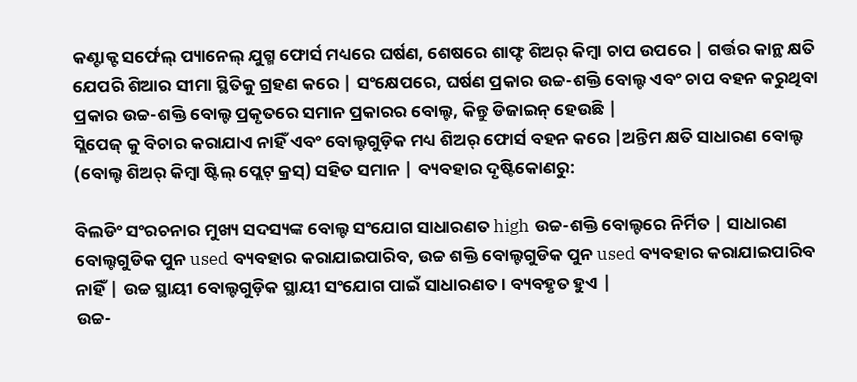କଣ୍ଟାକ୍ଟ ସର୍ଫେଲ୍ ପ୍ୟାନେଲ୍ ଯୁଗ୍ମ ଫୋର୍ସ ମଧ୍ୟରେ ଘର୍ଷଣ, ଶେଷରେ ଶାଫ୍ଟ ଶିଅର୍ କିମ୍ବା ଚାପ ଉପରେ | ଗର୍ତ୍ତର କାନ୍ଥ କ୍ଷତି ଯେପରି ଶିଆର ସୀମା ସ୍ଥିତିକୁ ଗ୍ରହଣ କରେ | ସଂକ୍ଷେପରେ, ଘର୍ଷଣ ପ୍ରକାର ଉଚ୍ଚ-ଶକ୍ତି ବୋଲ୍ଟ ଏବଂ ଚାପ ବହନ କରୁଥିବା ପ୍ରକାର ଉଚ୍ଚ-ଶକ୍ତି ବୋଲ୍ଟ ପ୍ରକୃତରେ ସମାନ ପ୍ରକାରର ବୋଲ୍ଟ, କିନ୍ତୁ ଡିଜାଇନ୍ ହେଉଛି |
ସ୍ଲିପେଜ୍ କୁ ବିଚାର କରାଯାଏ ନାହିଁ ଏବଂ ବୋଲ୍ଟଗୁଡ଼ିକ ମଧ୍ୟ ଶିଅର୍ ଫୋର୍ସ ବହନ କରେ |ଅନ୍ତିମ କ୍ଷତି ସାଧାରଣ ବୋଲ୍ଟ (ବୋଲ୍ଟ ଶିଅର୍ କିମ୍ବା ଷ୍ଟିଲ୍ ପ୍ଲେଟ୍ କ୍ରସ୍) ସହିତ ସମାନ | ବ୍ୟବହାର ଦୃଷ୍ଟିକୋଣରୁ:

ବିଲଡିଂ ସଂରଚନାର ମୁଖ୍ୟ ସଦସ୍ୟଙ୍କ ବୋଲ୍ଟ ସଂଯୋଗ ସାଧାରଣତ high ଉଚ୍ଚ-ଶକ୍ତି ବୋଲ୍ଟରେ ନିର୍ମିତ | ସାଧାରଣ ବୋଲ୍ଟଗୁଡିକ ପୁନ used ବ୍ୟବହାର କରାଯାଇପାରିବ, ଉଚ୍ଚ ଶକ୍ତି ବୋଲ୍ଟଗୁଡିକ ପୁନ used ବ୍ୟବହାର କରାଯାଇପାରିବ ନାହିଁ | ଉଚ୍ଚ ସ୍ଥାୟୀ ବୋଲ୍ଟଗୁଡ଼ିକ ସ୍ଥାୟୀ ସଂଯୋଗ ପାଇଁ ସାଧାରଣତ। ବ୍ୟବହୃତ ହୁଏ |
ଉଚ୍ଚ-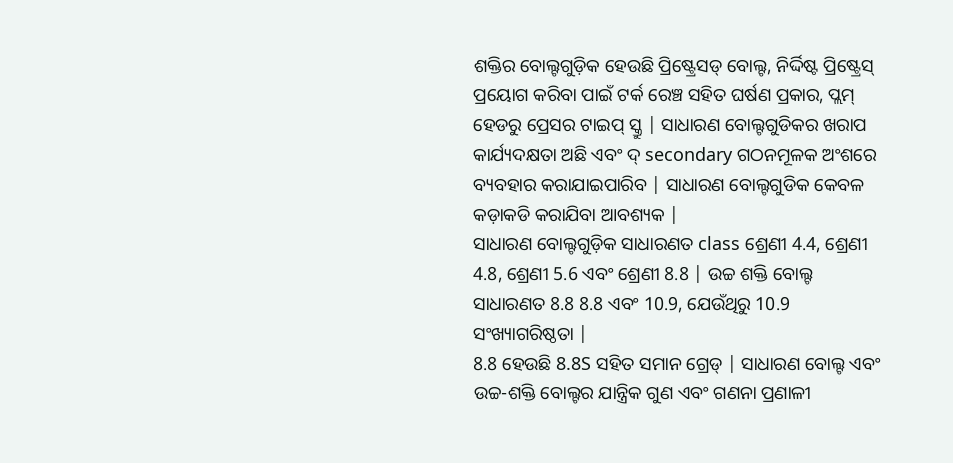ଶକ୍ତିର ବୋଲ୍ଟଗୁଡ଼ିକ ହେଉଛି ପ୍ରିଷ୍ଟ୍ରେସଡ୍ ବୋଲ୍ଟ, ନିର୍ଦ୍ଦିଷ୍ଟ ପ୍ରିଷ୍ଟ୍ରେସ୍ ପ୍ରୟୋଗ କରିବା ପାଇଁ ଟର୍କ ରେଞ୍ଚ ସହିତ ଘର୍ଷଣ ପ୍ରକାର, ପ୍ଲମ୍ ହେଡରୁ ପ୍ରେସର ଟାଇପ୍ ସ୍କ୍ରୁ | ସାଧାରଣ ବୋଲ୍ଟଗୁଡିକର ଖରାପ କାର୍ଯ୍ୟଦକ୍ଷତା ଅଛି ଏବଂ ଦ୍ secondary ଗଠନମୂଳକ ଅଂଶରେ ବ୍ୟବହାର କରାଯାଇପାରିବ | ସାଧାରଣ ବୋଲ୍ଟଗୁଡିକ କେବଳ କଡ଼ାକଡି କରାଯିବା ଆବଶ୍ୟକ |
ସାଧାରଣ ବୋଲ୍ଟଗୁଡ଼ିକ ସାଧାରଣତ class ଶ୍ରେଣୀ 4.4, ଶ୍ରେଣୀ 4.8, ଶ୍ରେଣୀ 5.6 ଏବଂ ଶ୍ରେଣୀ 8.8 | ଉଚ୍ଚ ଶକ୍ତି ବୋଲ୍ଟ ସାଧାରଣତ 8.8 8.8 ଏବଂ 10.9, ଯେଉଁଥିରୁ 10.9 ସଂଖ୍ୟାଗରିଷ୍ଠତା |
8.8 ହେଉଛି 8.8S ସହିତ ସମାନ ଗ୍ରେଡ୍ | ସାଧାରଣ ବୋଲ୍ଟ ଏବଂ ଉଚ୍ଚ-ଶକ୍ତି ବୋଲ୍ଟର ଯାନ୍ତ୍ରିକ ଗୁଣ ଏବଂ ଗଣନା ପ୍ରଣାଳୀ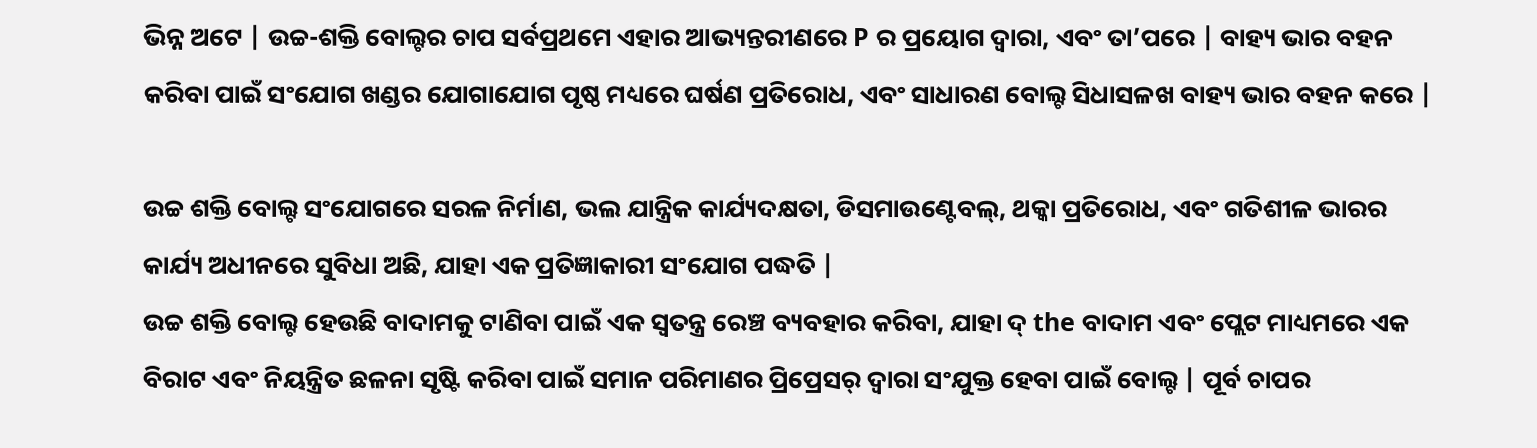ଭିନ୍ନ ଅଟେ | ଉଚ୍ଚ-ଶକ୍ତି ବୋଲ୍ଟର ଚାପ ସର୍ବପ୍ରଥମେ ଏହାର ଆଭ୍ୟନ୍ତରୀଣରେ P ର ପ୍ରୟୋଗ ଦ୍ୱାରା, ଏବଂ ତା’ପରେ | ବାହ୍ୟ ଭାର ବହନ କରିବା ପାଇଁ ସଂଯୋଗ ଖଣ୍ଡର ଯୋଗାଯୋଗ ପୃଷ୍ଠ ମଧ୍ୟରେ ଘର୍ଷଣ ପ୍ରତିରୋଧ, ଏବଂ ସାଧାରଣ ବୋଲ୍ଟ ସିଧାସଳଖ ବାହ୍ୟ ଭାର ବହନ କରେ |

ଉଚ୍ଚ ଶକ୍ତି ବୋଲ୍ଟ ସଂଯୋଗରେ ସରଳ ନିର୍ମାଣ, ଭଲ ଯାନ୍ତ୍ରିକ କାର୍ଯ୍ୟଦକ୍ଷତା, ଡିସମାଉଣ୍ଟେବଲ୍, ଥକ୍କା ପ୍ରତିରୋଧ, ଏବଂ ଗତିଶୀଳ ଭାରର କାର୍ଯ୍ୟ ଅଧୀନରେ ସୁବିଧା ଅଛି, ଯାହା ଏକ ପ୍ରତିଜ୍ଞାକାରୀ ସଂଯୋଗ ପଦ୍ଧତି |
ଉଚ୍ଚ ଶକ୍ତି ବୋଲ୍ଟ ହେଉଛି ବାଦାମକୁ ଟାଣିବା ପାଇଁ ଏକ ସ୍ୱତନ୍ତ୍ର ରେଞ୍ଚ ବ୍ୟବହାର କରିବା, ଯାହା ଦ୍ the ବାଦାମ ଏବଂ ପ୍ଲେଟ ମାଧ୍ୟମରେ ଏକ ବିରାଟ ଏବଂ ନିୟନ୍ତ୍ରିତ ଛଳନା ସୃଷ୍ଟି କରିବା ପାଇଁ ସମାନ ପରିମାଣର ପ୍ରିପ୍ରେସର୍ ଦ୍ୱାରା ସଂଯୁକ୍ତ ହେବା ପାଇଁ ବୋଲ୍ଟ | ପୂର୍ବ ଚାପର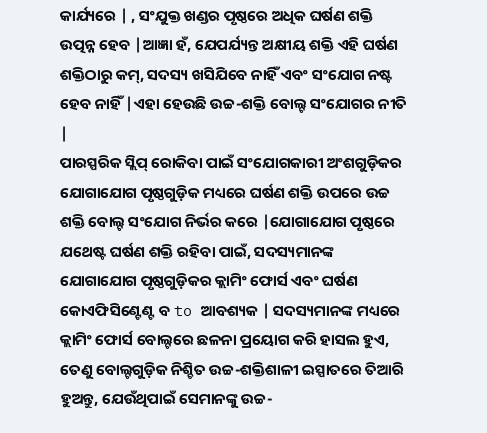କାର୍ଯ୍ୟରେ | , ସଂଯୁକ୍ତ ଖଣ୍ଡର ପୃଷ୍ଠରେ ଅଧିକ ଘର୍ଷଣ ଶକ୍ତି ଉତ୍ପନ୍ନ ହେବ |ଆଜ୍ଞା ହଁ, ଯେପର୍ଯ୍ୟନ୍ତ ଅକ୍ଷୀୟ ଶକ୍ତି ଏହି ଘର୍ଷଣ ଶକ୍ତିଠାରୁ କମ୍, ସଦସ୍ୟ ଖସିଯିବେ ନାହିଁ ଏବଂ ସଂଯୋଗ ନଷ୍ଟ ହେବ ନାହିଁ |ଏହା ହେଉଛି ଉଚ୍ଚ-ଶକ୍ତି ବୋଲ୍ଟ ସଂଯୋଗର ନୀତି |
ପାରସ୍ପରିକ ସ୍ଲିପ୍ ରୋକିବା ପାଇଁ ସଂଯୋଗକାରୀ ଅଂଶଗୁଡ଼ିକର ଯୋଗାଯୋଗ ପୃଷ୍ଠଗୁଡ଼ିକ ମଧ୍ୟରେ ଘର୍ଷଣ ଶକ୍ତି ଉପରେ ଉଚ୍ଚ ଶକ୍ତି ବୋଲ୍ଟ ସଂଯୋଗ ନିର୍ଭର କରେ |ଯୋଗାଯୋଗ ପୃଷ୍ଠରେ ଯଥେଷ୍ଟ ଘର୍ଷଣ ଶକ୍ତି ରହିବା ପାଇଁ, ସଦସ୍ୟମାନଙ୍କ ଯୋଗାଯୋଗ ପୃଷ୍ଠଗୁଡ଼ିକର କ୍ଲାମିଂ ଫୋର୍ସ ଏବଂ ଘର୍ଷଣ କୋଏଫିସିଣ୍ଟେଣ୍ଟ ବ to ଆବଶ୍ୟକ | ସଦସ୍ୟମାନଙ୍କ ମଧ୍ୟରେ କ୍ଲାମିଂ ଫୋର୍ସ ବୋଲ୍ଟରେ ଛଳନା ପ୍ରୟୋଗ କରି ହାସଲ ହୁଏ, ତେଣୁ ବୋଲ୍ଟଗୁଡ଼ିକ ନିଶ୍ଚିତ ଉଚ୍ଚ-ଶକ୍ତିଶାଳୀ ଇସ୍ପାତରେ ତିଆରି ହୁଅନ୍ତୁ, ଯେଉଁଥିପାଇଁ ସେମାନଙ୍କୁ ଉଚ୍ଚ-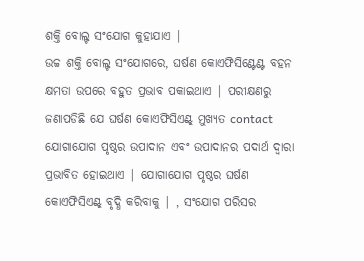ଶକ୍ତି ବୋଲ୍ଟ ସଂଯୋଗ କୁହାଯାଏ |
ଉଚ୍ଚ ଶକ୍ତି ବୋଲ୍ଟ ସଂଯୋଗରେ, ଘର୍ଷଣ କୋଏଫିସିଣ୍ଟେଣ୍ଟ ବହନ କ୍ଷମତା ଉପରେ ବହୁତ ପ୍ରଭାବ ପକାଇଥାଏ | ପରୀକ୍ଷଣରୁ ଜଣାପଡିଛି ଯେ ଘର୍ଷଣ କୋଏଫିସିଏଣ୍ଟ୍ ମୁଖ୍ୟତ contact ଯୋଗାଯୋଗ ପୃଷ୍ଠର ଉପାଦାନ ଏବଂ ଉପାଦାନର ପଦାର୍ଥ ଦ୍ୱାରା ପ୍ରଭାବିତ ହୋଇଥାଏ | ଯୋଗାଯୋଗ ପୃଷ୍ଠର ଘର୍ଷଣ କୋଏଫିସିଏଣ୍ଟ୍ ବୃଦ୍ଧି କରିବାକୁ | , ସଂଯୋଗ ପରିସର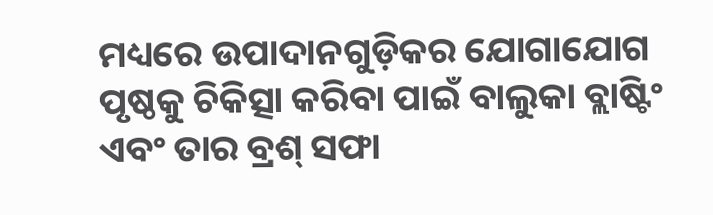ମଧ୍ୟରେ ଉପାଦାନଗୁଡ଼ିକର ଯୋଗାଯୋଗ ପୃଷ୍ଠକୁ ଚିକିତ୍ସା କରିବା ପାଇଁ ବାଲୁକା ବ୍ଲାଷ୍ଟିଂ ଏବଂ ତାର ବ୍ରଶ୍ ସଫା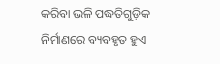କରିବା ଭଳି ପଦ୍ଧତିଗୁଡ଼ିକ ନିର୍ମାଣରେ ବ୍ୟବହୃତ ହୁଏ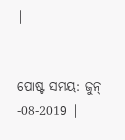|


ପୋଷ୍ଟ ସମୟ: ଜୁନ୍ -08-2019 |